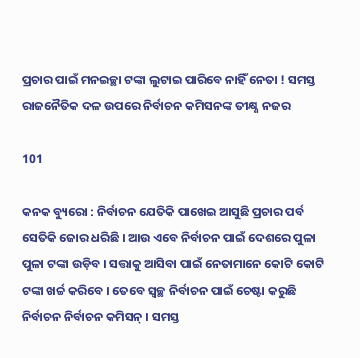ପ୍ରଚାର ପାଇଁ ମନଇଚ୍ଛା ଟଙ୍କା ଲୁଟାଇ ପାରିବେ ନାହିଁ ନେତା ! ସମସ୍ତ ରାଜନୈତିକ ଦଳ ଉପରେ ନିର୍ବାଚନ କମିସନଙ୍କ ତୀକ୍ଷ୍ଣ ନଜର

101

କନକ ବ୍ୟୁରୋ : ନିର୍ବାଚନ ଯେତିକି ପାଖେଇ ଆସୁଛି ପ୍ରଚାର ପର୍ବ ସେତିକି ଜୋର ଧରିଛି । ଆଉ ଏବେ ନିର୍ବାଚନ ପାଇଁ ଦେଶରେ ପୁଳା ପୁଳା ଟଙ୍କା ଉଡ଼ିବ । ସତ୍ତାକୁ ଆସିବା ପାଇଁ ନେତାମାନେ କୋଟି କୋଟି ଟଙ୍କା ଖର୍ଚ୍ଚ କରିବେ । ତେବେ ସ୍ୱଚ୍ଛ ନିର୍ବାଚନ ପାଇଁ ଚେଷ୍ଟା କରୁଛି ନିର୍ବାଚନ ନିର୍ବାଚନ କମିସନ୍ । ସମସ୍ତ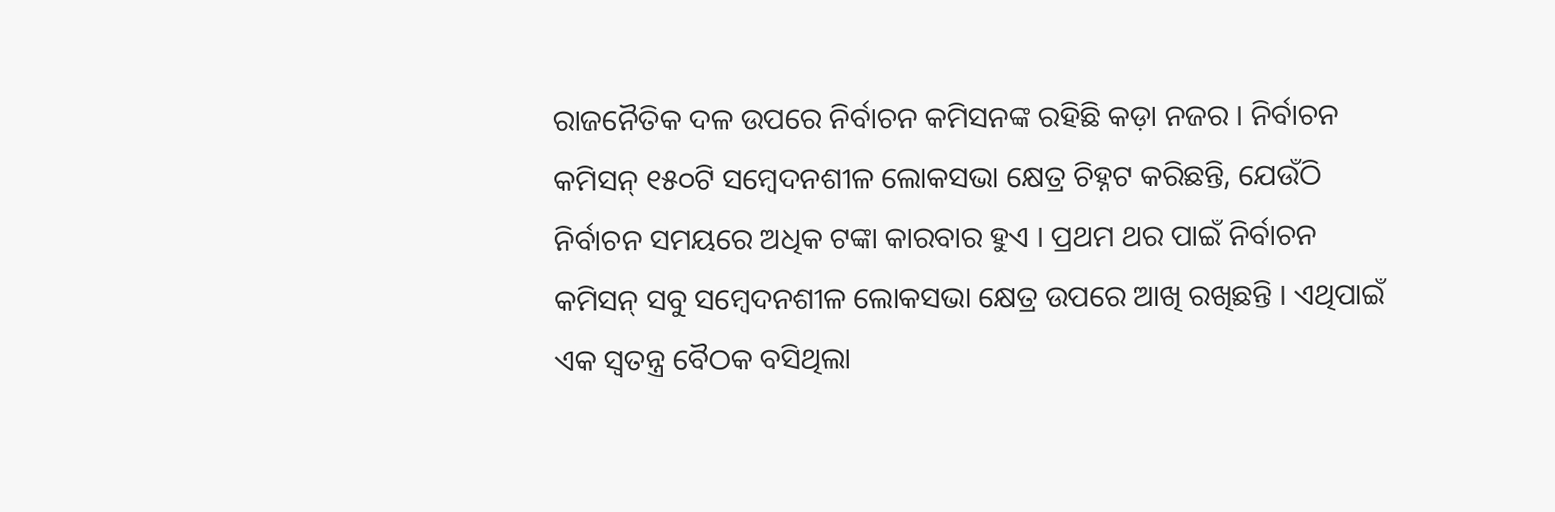ରାଜନୈତିକ ଦଳ ଉପରେ ନିର୍ବାଚନ କମିସନଙ୍କ ରହିଛି କଡ଼ା ନଜର । ନିର୍ବାଚନ କମିସନ୍ ୧୫୦ଟି ସମ୍ବେଦନଶୀଳ ଲୋକସଭା କ୍ଷେତ୍ର ଚିହ୍ନଟ କରିଛନ୍ତି, ଯେଉଁଠି ନିର୍ବାଚନ ସମୟରେ ଅଧିକ ଟଙ୍କା କାରବାର ହୁଏ । ପ୍ରଥମ ଥର ପାଇଁ ନିର୍ବାଚନ କମିସନ୍ ସବୁ ସମ୍ବେଦନଶୀଳ ଲୋକସଭା କ୍ଷେତ୍ର ଉପରେ ଆଖି ରଖିଛନ୍ତି । ଏଥିପାଇଁ ଏକ ସ୍ୱତନ୍ତ୍ର ବୈଠକ ବସିଥିଲା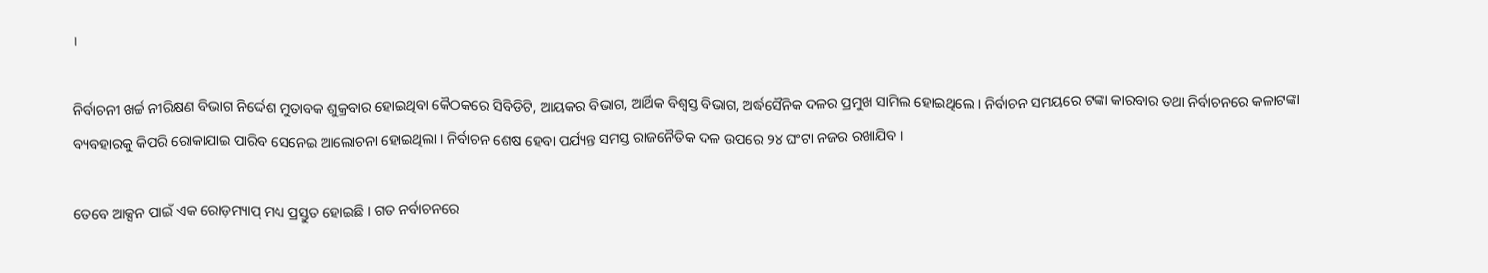।

ନିର୍ବାଚନୀ ଖର୍ଚ୍ଚ ନୀରିକ୍ଷଣ ବିଭାଗ ନିର୍ଦ୍ଦେଶ ମୁତାବକ ଶୁକ୍ରବାର ହୋଇଥିବା କୈଠକରେ ସିବିଡିଟି, ଆୟକର ବିଭାଗ, ଆର୍ଥିକ ବିଶ୍ୱସ୍ତ ବିଭାଗ, ଅର୍ଦ୍ଧସୈନିକ ଦଳର ପ୍ରମୁଖ ସାମିଲ ହୋଇଥିଲେ । ନିର୍ବାଚନ ସମୟରେ ଟଙ୍କା କାରବାର ତଥା ନିର୍ବାଚନରେ କଳାଟଙ୍କା ବ୍ୟବହାରକୁ କିପରି ରୋକାଯାଇ ପାରିବ ସେନେଇ ଆଲୋଚନା ହୋଇଥିଲା । ନିର୍ବାଚନ ଶେଷ ହେବା ପର୍ଯ୍ୟନ୍ତ ସମସ୍ତ ରାଜନୈତିକ ଦଳ ଉପରେ ୨୪ ଘଂଟା ନଜର ରଖାଯିବ ।

ତେବେ ଆକ୍ସନ ପାଇଁ ଏକ ରୋଡ଼ମ୍ୟାପ୍ ମଧ୍ୟ ପ୍ରସ୍ତୁତ ହୋଇଛି । ଗତ ନର୍ବାଚନରେ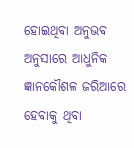ହୋଇଥିବା ଅନୁଭବ ଅନୁସାରେ ଆଧୁନିକ ଜ୍ଞାନକୌଶଳ ଜରିଆରେ ହେବାକୁ ଥିବା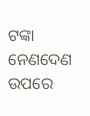ଟଙ୍କା ନେଣଦେଣ ଉପରେ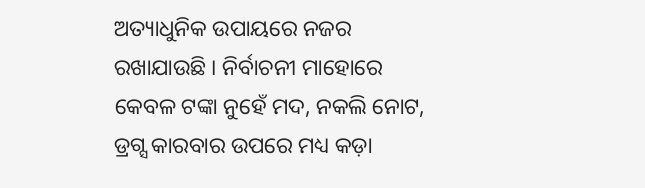ଅତ୍ୟାଧୁନିକ ଉପାୟରେ ନଜର ରଖାଯାଉଛି । ନିର୍ବାଚନୀ ମାହୋରେ କେବଳ ଟଙ୍କା ନୁହେଁ ମଦ, ନକଲି ନୋଟ, ଡ୍ରଗ୍ସ କାରବାର ଉପରେ ମଧ୍ୟ କଡ଼ା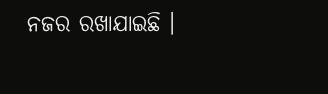ନଜର ରଖାଯାଇଛି ।